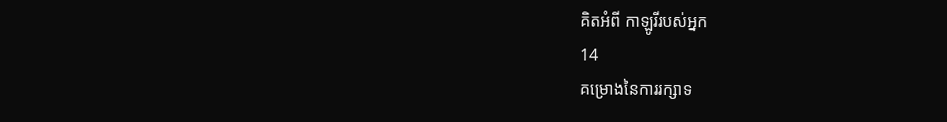គិតអំពី កាឡូរីរបស់អ្នក
14
គម្រោងនៃការរក្សាទ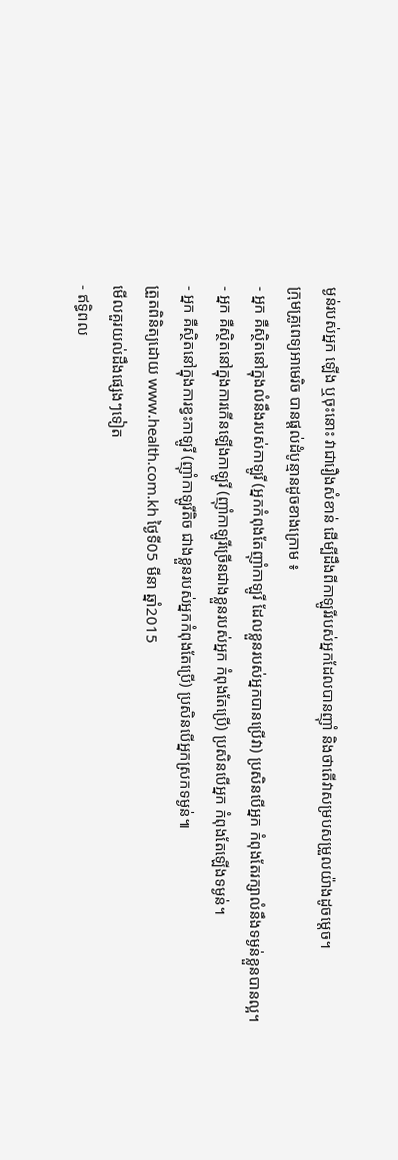ម្ងន់របស់អ្នក ឡើង ឬចុះនោះ វាជារឿងសំខាន់ ដើម្បីដឹងពីកាឡូរីរបស់អ្នកដែលបានញ៉ាំ និងថាតើវាសម្របសម្រួលយ៉ាងដូចម្តេច។
ក្រុមគ្រូពេទ្យអាមេរិច បានផ្តល់ដំបូន្មានដូចខាងក្រោម ៖
- អ្នក គឺស្ថិតនៅក្នុងលំនឹងរបស់កាឡូរី (អ្នកកំពុងតែញ៉ាំកាឡូរី ដែលខ្លួនរបស់អ្នកបានប្រើវា) ប្រសិនបើអ្នក កំពុងតែរក្សាលំនឹងទម្ងន់ខ្លួនបានល្អ។
- អ្នក គឺស្ថិតនៅក្នុងការកើនឡើងកាឡូរី (ញ៉ាំកាឡូរីច្រើនជាងខ្លួនរបស់អ្នក កំពុងតែប្រើ) ប្រសិនបើអ្នក កំពុងតែឡើងទម្ងន់។
- អ្នក គឺស្ថិតនៅក្នុងការខ្វះកាឡូរី (ញ៉ាំកាឡូរីតិច ជាងខ្លួនរបស់អ្នកកំពុងតែប្រើ) ប្រសិនបើអ្នកស្រកទម្ងន់៕
ត្រួតពិនិត្យដោយ www.health.com.kh ថ្ងៃទី05 មីនា ឆ្នាំ2015
មើលគួរយល់ដឹងផ្សេងៗទៀត
- ឥទ្ធិពល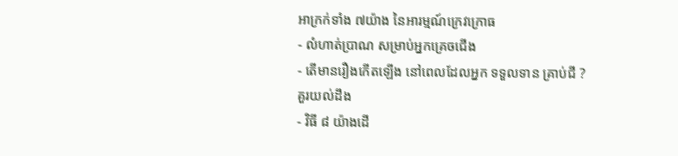អាក្រក់ទាំង ៧យ៉ាង នៃអារម្មណ៍ក្រេវក្រោធ
- លំហាត់ប្រាណ សម្រាប់អ្នកគ្រេចជើង
- តើមានរឿងកើតឡើង នៅពេលដែលអ្នក ទទួលទាន គ្រាប់ជី ?
គួរយល់ដឹង
- វិធី ៨ យ៉ាងដើ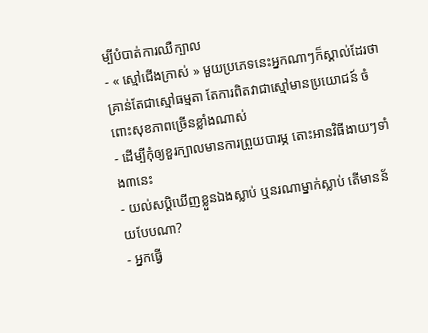ម្បីបំបាត់ការឈឺក្បាល
- « ស្មៅជើងក្រាស់ » មួយប្រភេទនេះអ្នកណាៗក៏ស្គាល់ដែរថា គ្រាន់តែជាស្មៅធម្មតា តែការពិតវាជាស្មៅមានប្រយោជន៍ ចំពោះសុខភាពច្រើនខ្លាំងណាស់
- ដើម្បីកុំឲ្យខួរក្បាលមានការព្រួយបារម្ភ តោះអានវិធីងាយៗទាំង៣នេះ
- យល់សប្តិឃើញខ្លួនឯងស្លាប់ ឬនរណាម្នាក់ស្លាប់ តើមានន័យបែបណា?
- អ្នកធ្វើ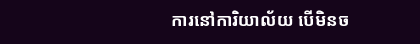ការនៅការិយាល័យ បើមិនច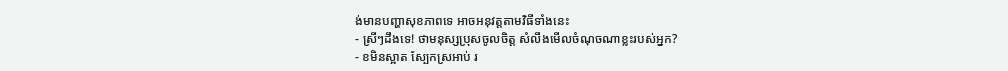ង់មានបញ្ហាសុខភាពទេ អាចអនុវត្តតាមវិធីទាំងនេះ
- ស្រីៗដឹងទេ! ថាមនុស្សប្រុសចូលចិត្ត សំលឹងមើលចំណុចណាខ្លះរបស់អ្នក?
- ខមិនស្អាត ស្បែកស្រអាប់ រ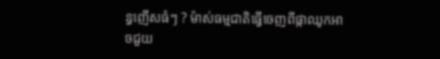ន្ធញើសធំៗ ? ម៉ាស់ធម្មជាតិធ្វើចេញពីផ្កាឈូកអាចជួយ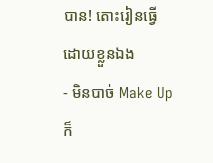បាន! តោះរៀនធ្វើដោយខ្លួនឯង
- មិនបាច់ Make Up ក៏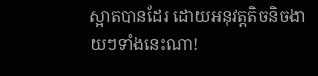ស្អាតបានដែរ ដោយអនុវត្តតិចនិចងាយៗទាំងនេះណា!